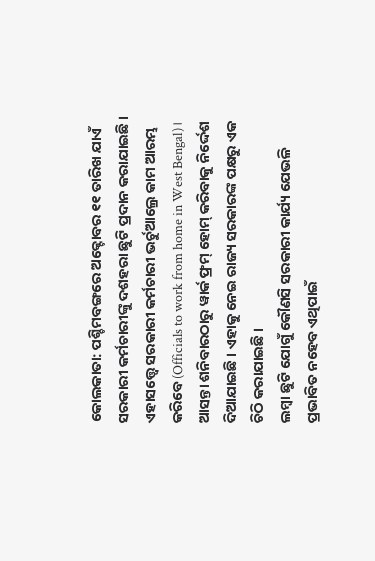କୋଲକାତା: ପଶ୍ଚିମବଙ୍ଗରେ ଅକ୍ଟୋବର ୧୧ ତାରିଖ ଯାଏଁ ସରକାରୀ କର୍ମଚାରୀଙ୍କୁ ଦଶହରା ଛୁଟି ପ୍ରଦାନ କରାଯାଇଛି । ଏହାସତ୍ତ୍ବେ ସରକାରୀ କର୍ମଚାରୀ ଭର୍ଚୁଆଲ୍ରେ କାମ ଆରମ୍ଭ କରିବେ (Officials to work from home in West Bengal)। ଆସନ୍ତା ଶନିବାରଠାରୁ ୱାର୍କ ଫ୍ରମ୍ ହୋମ୍ କରିବାକୁ ନିର୍ଦ୍ଦେଶ ଦିଆଯାଇଛି । ଏହାକୁ ନେଇ ରାଜ୍ୟ ସରକାରଙ୍କ ପକ୍ଷରୁ ଏକ ଚିଠି କରାଯାଇଛି ।
ଲମ୍ବା ଛୁଟି ଯୋଗୁଁ କୌଣସି ସରକାରୀ କାର୍ଯ୍ୟ ଯେଭଳି ପ୍ରଭାବିତ ନହେବ ଏଥିପାଇଁ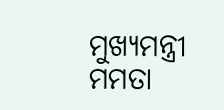ମୁଖ୍ୟମନ୍ତ୍ରୀ ମମତା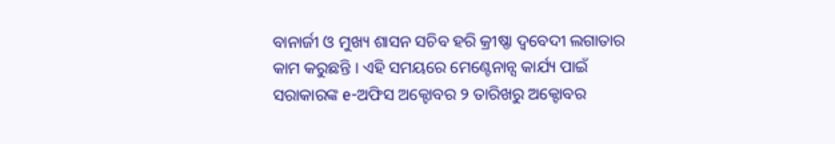ବାନାର୍ଜୀ ଓ ମୁଖ୍ୟ ଶାସନ ସଚିବ ହରି କ୍ରୀଷ୍ଣା ଦ୍ବବେଦୀ ଲଗାତାର କାମ କରୁଛନ୍ତି । ଏହି ସମୟରେ ମେଣ୍ଟେନାନ୍ସ କାର୍ଯ୍ୟ ପାଇଁ ସରାକାରଙ୍କ e-ଅଫିସ ଅକ୍ଟୋବର ୨ ତାରିଖରୁ ଅକ୍ଟୋବର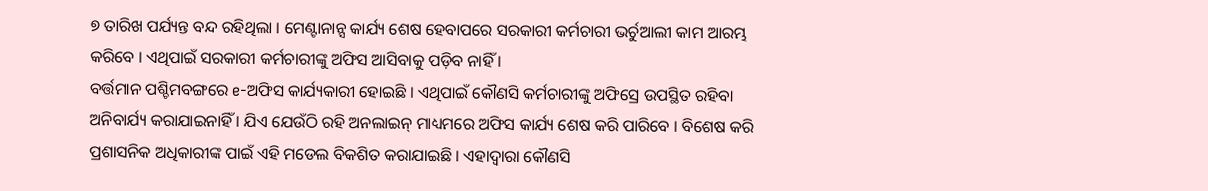୭ ତାରିଖ ପର୍ଯ୍ୟନ୍ତ ବନ୍ଦ ରହିଥିଲା । ମେଣ୍ଟାନାନ୍ସ କାର୍ଯ୍ୟ ଶେଷ ହେବାପରେ ସରକାରୀ କର୍ମଚାରୀ ଭର୍ଚୁଆଲୀ କାମ ଆରମ୍ଭ କରିବେ । ଏଥିପାଇଁ ସରକାରୀ କର୍ମଚାରୀଙ୍କୁ ଅଫିସ ଆସିବାକୁ ପଡ଼ିବ ନାହିଁ ।
ବର୍ତ୍ତମାନ ପଶ୍ଚିମବଙ୍ଗରେ e-ଅଫିସ କାର୍ଯ୍ୟକାରୀ ହୋଇଛି । ଏଥିପାଇଁ କୌଣସି କର୍ମଚାରୀଙ୍କୁ ଅଫିସ୍ରେ ଉପସ୍ଥିତ ରହିବା ଅନିବାର୍ଯ୍ୟ କରାଯାଇନାହିଁ । ଯିଏ ଯେଉଁଠି ରହି ଅନଲାଇନ୍ ମାଧ୍ୟମରେ ଅଫିସ କାର୍ଯ୍ୟ ଶେଷ କରି ପାରିବେ । ବିଶେଷ କରି ପ୍ରଶାସନିକ ଅଧିକାରୀଙ୍କ ପାଇଁ ଏହି ମଡେଲ ବିକଶିତ କରାଯାଇଛି । ଏହାଦ୍ବାରା କୌଣସି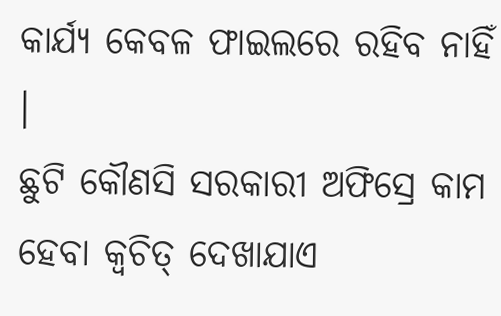କାର୍ଯ୍ୟ କେବଳ ଫାଇଲରେ ରହିବ ନାହିଁ ।
ଛୁଟି କୌଣସି ସରକାରୀ ଅଫିସ୍ରେ କାମ ହେବା କ୍ବଚିତ୍ ଦେଖାଯାଏ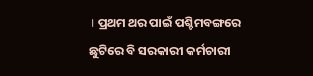। ପ୍ରଥମ ଥର ପାଇଁ ପଶ୍ଚିମବଙ୍ଗରେ ଛୁଟିରେ ବି ସରକାରୀ କର୍ମଚାରୀ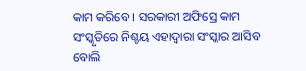କାମ କରିବେ । ସରକାରୀ ଅଫିସ୍ରେ କାମ ସଂସ୍କୃତିରେ ନିଶ୍ଚୟ ଏହାଦ୍ବାରା ସଂସ୍କାର ଆସିବ ବୋଲି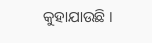କୁହାଯାଉଛି ।